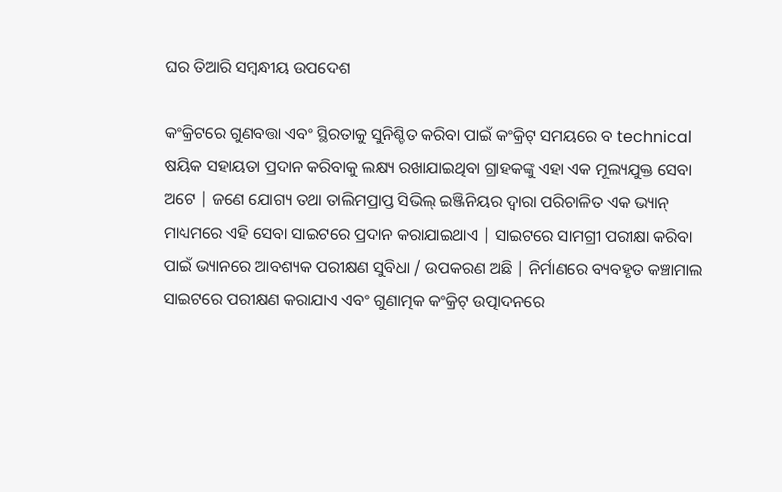ଘର ତିଆରି ସମ୍ବନ୍ଧୀୟ ଉପଦେଶ

କଂକ୍ରିଟରେ ଗୁଣବତ୍ତା ଏବଂ ସ୍ଥିରତାକୁ ସୁନିଶ୍ଚିତ କରିବା ପାଇଁ କଂକ୍ରିଟ୍ ସମୟରେ ବ technical ଷୟିକ ସହାୟତା ପ୍ରଦାନ କରିବାକୁ ଲକ୍ଷ୍ୟ ରଖାଯାଇଥିବା ଗ୍ରାହକଙ୍କୁ ଏହା ଏକ ମୂଲ୍ୟଯୁକ୍ତ ସେବା ଅଟେ | ଜଣେ ଯୋଗ୍ୟ ତଥା ତାଲିମପ୍ରାପ୍ତ ସିଭିଲ୍ ଇଞ୍ଜିନିୟର ଦ୍ୱାରା ପରିଚାଳିତ ଏକ ଭ୍ୟାନ୍ ମାଧ୍ୟମରେ ଏହି ସେବା ସାଇଟରେ ପ୍ରଦାନ କରାଯାଇଥାଏ | ସାଇଟରେ ସାମଗ୍ରୀ ପରୀକ୍ଷା କରିବା ପାଇଁ ଭ୍ୟାନରେ ଆବଶ୍ୟକ ପରୀକ୍ଷଣ ସୁବିଧା / ଉପକରଣ ଅଛି | ନିର୍ମାଣରେ ବ୍ୟବହୃତ କଞ୍ଚାମାଲ ସାଇଟରେ ପରୀକ୍ଷଣ କରାଯାଏ ଏବଂ ଗୁଣାତ୍ମକ କଂକ୍ରିଟ୍ ଉତ୍ପାଦନରେ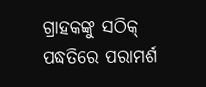ଗ୍ରାହକଙ୍କୁ ସଠିକ୍ ପଦ୍ଧତିରେ ପରାମର୍ଶ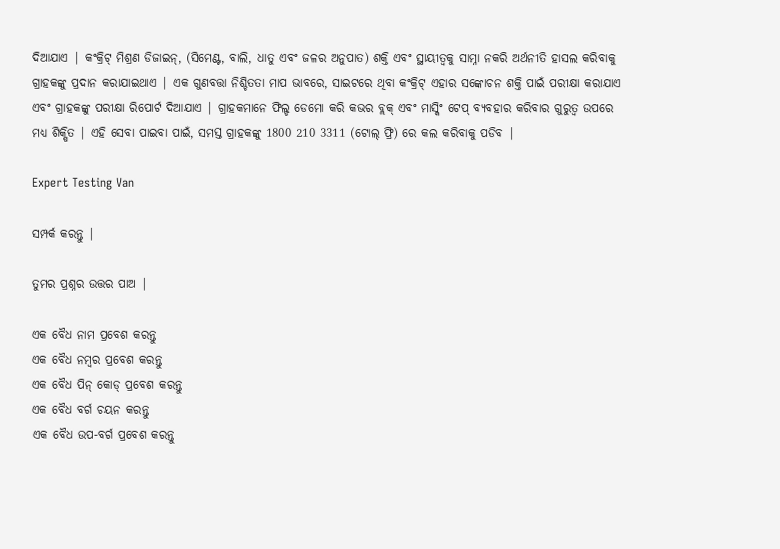ଦିଆଯାଏ | କଂକ୍ରିଟ୍ ମିଶ୍ରଣ ଡିଜାଇନ୍, (ସିମେଣ୍ଟ, ବାଲି, ଧାତୁ ଏବଂ ଜଳର ଅନୁପାତ) ଶକ୍ତି ଏବଂ ସ୍ଥାୟୀତ୍ୱକୁ ସାମ୍ନା ନକରି ଅର୍ଥନୀତି ହାସଲ କରିବାକୁ ଗ୍ରାହକଙ୍କୁ ପ୍ରଦାନ କରାଯାଇଥାଏ | ଏକ ଗୁଣବତ୍ତା ନିଶ୍ଚିତତା ମାପ ଭାବରେ, ସାଇଟରେ ଥିବା କଂକ୍ରିଟ୍ ଏହାର ସଙ୍କୋଚନ ଶକ୍ତି ପାଇଁ ପରୀକ୍ଷା କରାଯାଏ ଏବଂ ଗ୍ରାହକଙ୍କୁ ପରୀକ୍ଷା ରିପୋର୍ଟ ଦିଆଯାଏ | ଗ୍ରାହକମାନେ ଫିଲ୍ଡ ଡେମୋ କରି କଭର ବ୍ଲକ୍ ଏବଂ ମାସ୍କିଂ ଟେପ୍ ବ୍ୟବହାର କରିବାର ଗୁରୁତ୍ୱ ଉପରେ ମଧ୍ୟ ଶିକ୍ଷିତ | ଏହି ସେବା ପାଇବା ପାଇଁ, ସମସ୍ତ ଗ୍ରାହକଙ୍କୁ 1800 210 3311 (ଟୋଲ୍ ଫ୍ରି) ରେ କଲ କରିବାକୁ ପଡିବ |

Expert Testing Van

ସମ୍ପର୍କ କରନ୍ତୁ |

ତୁମର ପ୍ରଶ୍ନର ଉତ୍ତର ପାଅ |

ଏକ ବୈଧ ନାମ ପ୍ରବେଶ କରନ୍ତୁ
ଏକ ବୈଧ ନମ୍ବର ପ୍ରବେଶ କରନ୍ତୁ
ଏକ ବୈଧ ପିନ୍ କୋଡ୍ ପ୍ରବେଶ କରନ୍ତୁ
ଏକ ବୈଧ ବର୍ଗ ଚୟନ କରନ୍ତୁ
ଏକ ବୈଧ ଉପ-ବର୍ଗ ପ୍ରବେଶ କରନ୍ତୁ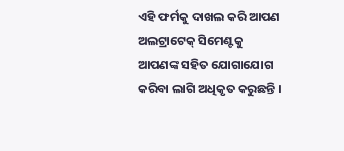ଏହି ଫର୍ମକୁ ଦାଖଲ କରି ଆପଣ ଅଲଟ୍ରାଟେକ୍ ସିମେଣ୍ଟକୁ ଆପଣଙ୍କ ସହିତ ଯୋଗାଯୋଗ କରିବା ଲାଗି ଅଧିକୃତ କରୁଛନ୍ତି ।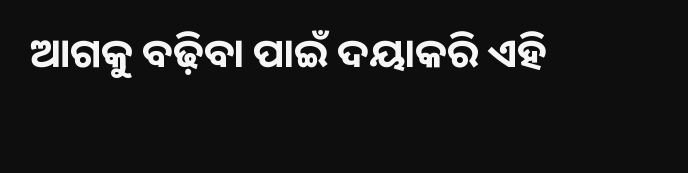ଆଗକୁ ବଢ଼ିବା ପାଇଁ ଦୟାକରି ଏହି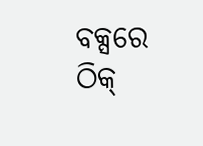ବକ୍ସରେ ଠିକ୍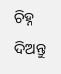ଚିହ୍ନ ଦିଅନ୍ତୁ